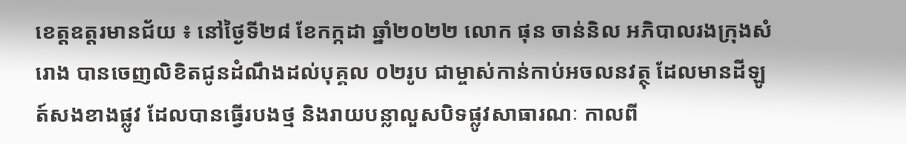ខេត្តឧត្តរមានជ័យ ៖ នៅថ្ងៃទី២៨ ខែកក្កដា ឆ្នាំ២០២២ លោក ផុន ចាន់និល អភិបាលរងក្រុងសំរោង បានចេញលិខិតជូនដំណឹងដល់បុគ្គល ០២រូប ជាម្ចាស់កាន់កាប់អចលនវត្ថុ ដែលមានដីឡូត៍សងខាងផ្លូវ ដែលបានធ្វើរបងថ្ម និងរាយបន្លាលួសបិទផ្លូវសាធារណៈ កាលពី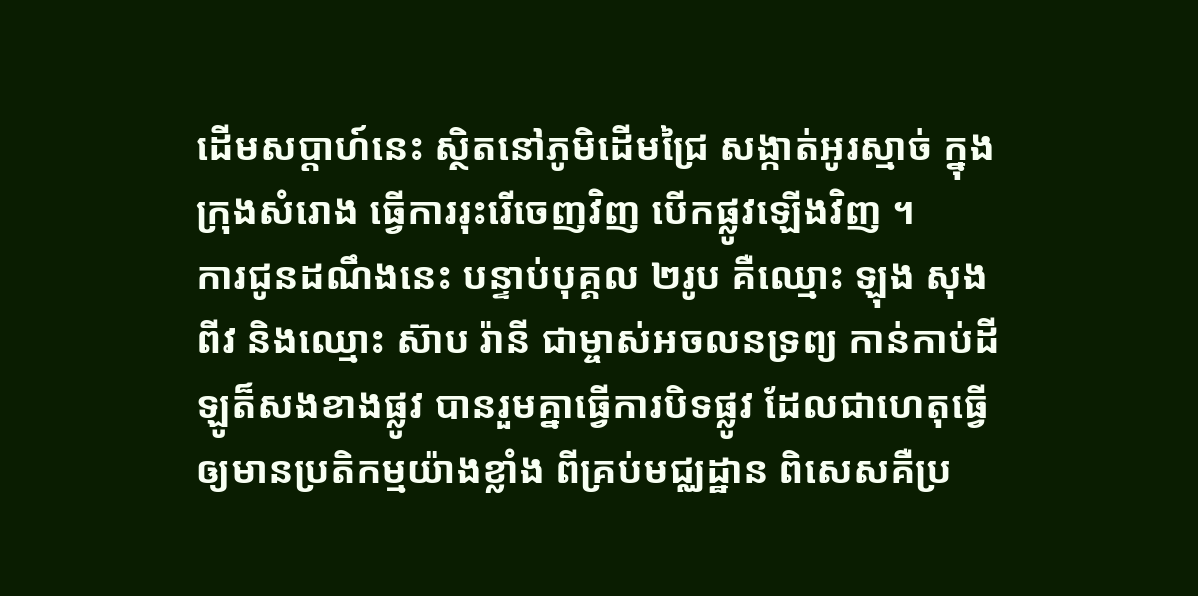ដើមសប្តាហ៍នេះ ស្ថិតនៅភូមិដើមជ្រៃ សង្កាត់អូរស្មាច់ ក្នុងក្រុងសំរោង ធ្វើការរុះរើចេញវិញ បើកផ្លូវឡើងវិញ ។
ការជូនដណឹងនេះ បន្ទាប់បុគ្គល ២រូប គឺឈ្មោះ ឡុង សុងពីវ និងឈ្មោះ ស៊ាប រ៉ានី ជាម្ចាស់អចលនទ្រព្យ កាន់កាប់ដីឡូត៏សងខាងផ្លូវ បានរួមគ្នាធ្វើការបិទផ្លូវ ដែលជាហេតុធ្វើឲ្យមានប្រតិកម្មយ៉ាងខ្លាំង ពីគ្រប់មជ្ឈដ្ឋាន ពិសេសគឺប្រ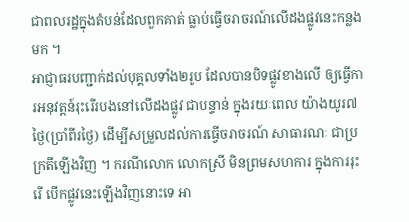ជាពលរដ្ឋក្នុងតំបន់ដែលពួកគាត់ ធ្លាប់ធ្វើចរាចរណ៍លើដងផ្លូវនេះកន្លងមក ។
អាជ្ញាធរបញ្ជាក់ដល់បុគ្គលទាំង២រូប ដែលបានបិទផ្លូវខាងលើ ឲ្យធ្វើការអនុវត្តន៍រុះរើរបងនៅលើដងផ្លូវ ជាបន្ទាន់ ក្នុងរយៈពេល យ៉ាងយូរ៧ថ្ងៃ(ប្រាំពីរថ្ងៃ) ដើម្បីសម្រួលដល់ការធ្វើចរាចរណ៍ សាធារណៈ ជាប្រក្រតីឡើងវិញ ។ ករណីលោក លោកស្រី មិនព្រមសហការ ក្នុងការរុះរើ បើកផ្លូវនេះឡើងវិញនោះទេ អា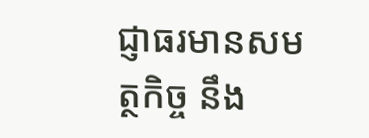ជ្ញាធរមានសមត្ថកិច្ច នឹង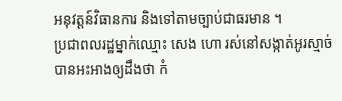អនុវត្តន៍វិធានការ និងទៅតាមច្បាប់ជាធរមាន ។
ប្រជាពលរដ្ឋម្នាក់ឈ្មោះ សេង ហោ រស់នៅសង្កាត់អូរស្មាច់ បានអះអាងឲ្យដឹងថា កំ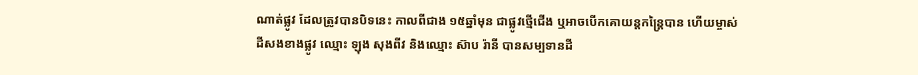ណាត់ផ្លូវ ដែលត្រូវបានបិទនេះ កាលពីជាង ១៥ឆ្នាំមុន ជាផ្លូវថ្មើជើង ឬអាចបើកគោយន្តកន្ត្រៃបាន ហើយម្ចាស់ដីសងខាងផ្លូវ ឈ្មោះ ឡុង សុងពីវ និងឈ្មោះ ស៊ាប រ៉ានី បានសម្បទានដី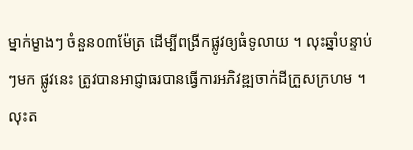ម្នាក់ម្ខាងៗ ចំនួន០៣ម៉ែត្រ ដើម្បីពង្រីកផ្លូវឲ្យធំទូលាយ ។ លុះឆ្នាំបន្ទាប់ៗមក ផ្លូវនេះ ត្រូវបានអាជ្ញាធរបានធ្វើការអភិវឌ្ឍចាក់ដីក្រួសក្រហម ។ លុះត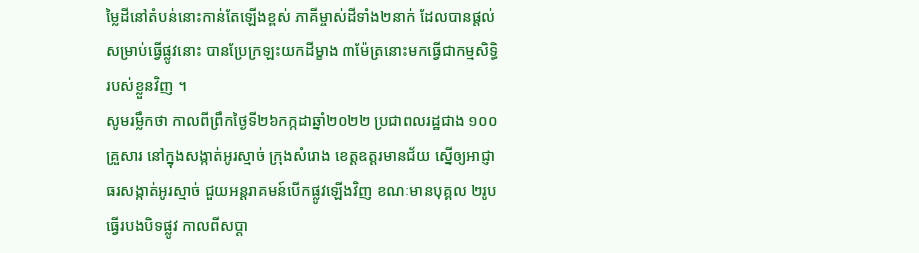ម្លៃដីនៅតំបន់នោះកាន់តែឡើងខ្ពស់ ភាគីម្ចាស់ដីទាំង២នាក់ ដែលបានផ្តល់សម្រាប់ធ្វើផ្លូវនោះ បានប្រែក្រឡះយកដីម្ខាង ៣ម៉ែត្រនោះមកធ្វើជាកម្មសិទ្ធិរបស់ខ្លួនវិញ ។
សូមរម្លឹកថា កាលពីព្រឹកថ្ងៃទី២៦កក្កដាឆ្នាំ២០២២ ប្រជាពលរដ្ឋជាង ១០០គ្រួសារ នៅក្នុងសង្កាត់អូរស្មាច់ ក្រុងសំរោង ខេត្តឧត្តរមានជ័យ ស្នើឲ្យអាជ្ញាធរសង្កាត់អូរស្មាច់ ជួយអន្តរាគមន៍បើកផ្លូវឡើងវិញ ខណៈមានបុគ្គល ២រូប ធ្វើរបងបិទផ្លូវ កាលពីសប្តា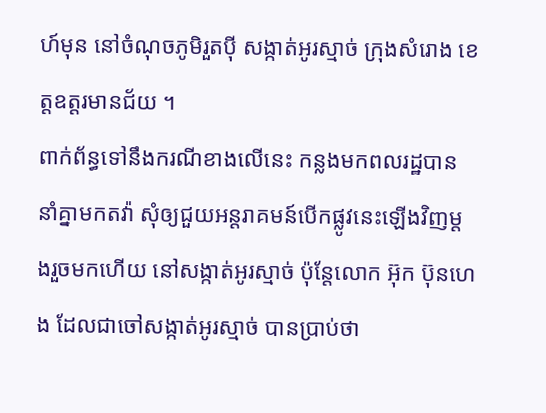ហ៍មុន នៅចំណុចភូមិរួតប៉ី សង្កាត់អូរស្មាច់ ក្រុងសំរោង ខេត្តឧត្តរមានជ័យ ។
ពាក់ព័ន្ធទៅនឹងករណីខាងលើនេះ កន្លងមកពលរដ្ឋបាននាំគ្នាមកតវ៉ា សុំឲ្យជួយអន្តរាគមន៍បើកផ្លូវនេះឡើងវិញម្តងរួចមកហើយ នៅសង្កាត់អូរស្មាច់ ប៉ុន្តែលោក អ៊ុក ប៊ុនហេង ដែលជាចៅសង្កាត់អូរស្មាច់ បានប្រាប់ថា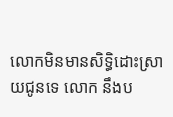លោកមិនមានសិទ្ធិដោះស្រាយជូនទេ លោក នឹងប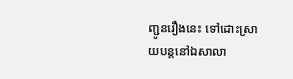ញ្ជូនរឿងនេះ ទៅដោះស្រាយបន្តនៅឯសាលា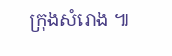ក្រុងសំរោង ៕